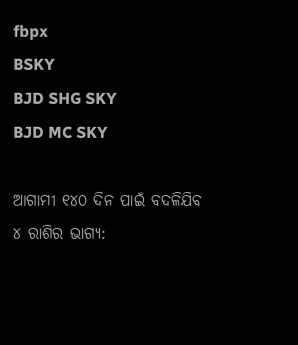fbpx
BSKY
BJD SHG SKY
BJD MC SKY

ଆଗାମୀ ୧୪୦ ଦିନ ପାଇଁ ବଦଳିଯିବ ୪ ରାଶିର ଭାଗ୍ୟ: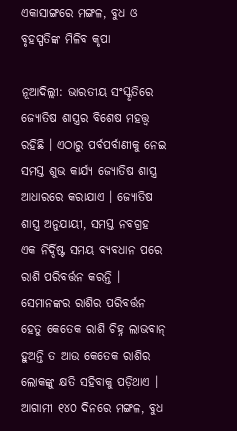ଏକାସାଙ୍ଗରେ ମଙ୍ଗଳ, ବୁଧ ଓ ବୃହସ୍ପତିଙ୍କ ମିଳିବ କୃପା

ନୂଆଦିଲ୍ଲୀ: ଭାରତୀୟ ସଂସ୍କୃତିରେ ଜ୍ୟୋତିଷ ଶାସ୍ତ୍ରର ବିଶେଷ ମହତ୍ତ୍ୱ ରହିଛି । ଏଠାରୁ ପର୍ବପର୍ବାଣୀକୁ ନେଇ ସମସ୍ତ ଶୁଭ କାର୍ଯ୍ୟ ଜ୍ୟୋତିଷ ଶାସ୍ତ୍ର ଆଧାରରେ କରାଯାଏ । ଜ୍ୟୋତିଷ ଶାସ୍ତ୍ର ଅନୁଯାୟୀ, ସମସ୍ତ ନବଗ୍ରହ ଏକ ନିର୍ଦ୍ଦିଷ୍ଟ ସମୟ ବ୍ୟବଧାନ ପରେ ରାଶି ପରିବର୍ତ୍ତନ କରନ୍ତି । ସେମାନଙ୍କର ରାଶିର ପରିବର୍ତ୍ତନ ହେତୁ କେତେକ ରାଶି ଚିହ୍ନ ଲାଭବାନ୍ ହୁଅନ୍ତି ତ ଆଉ କେତେକ ରାଶିର ଲୋକଙ୍କୁ କ୍ଷତି ସହିବାକୁ ପଡ଼ିଥାଏ । ଆଗାମୀ ୧୪୦ ଦିନରେ ମଙ୍ଗଳ, ବୁଧ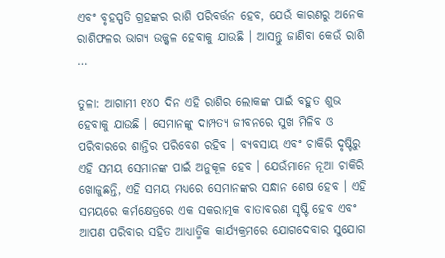ଏବଂ ବୃହସ୍ପତି ଗ୍ରହଙ୍କର ରାଶି ପରିବର୍ତ୍ତନ ହେବ, ଯେଉଁ କାରଣରୁ ଅନେକ ରାଶିଫଳର ଭାଗ୍ୟ ଉଜ୍ଜ୍ୱଳ ହେବାକୁ ଯାଉଛି । ଆସନ୍ତୁ ଜାଣିବା କେଉଁ ରାଶି …

ତୁଳା: ଆଗାମୀ ୧୪୦ ଦିନ ଏହି ରାଶିର ଲୋକଙ୍କ ପାଇଁ ବହୁତ ଶୁଭ ହେବାକୁ ଯାଉଛି । ସେମାନଙ୍କୁ ଦାମ୍ପତ୍ୟ ଜୀବନରେ ସୁଖ ମିଳିବ ଓ ପରିବାରରେ ଶାନ୍ତିର ପରିବେଶ ରହିବ । ବ୍ୟବସାୟ ଏବଂ ଚାକିରି ଦୃଷ୍ଟିରୁ ଏହି ସମୟ ସେମାନଙ୍କ ପାଇଁ ଅନୁକୂଳ ହେବ । ଯେଉଁମାନେ ନୂଆ ଚାକିରି ଖୋଜୁଛନ୍ତି, ଏହି ସମୟ ମଧ୍ୟରେ ସେମାନଙ୍କର ସନ୍ଧାନ ଶେଷ ହେବ । ଏହି ସମୟରେ କର୍ମକ୍ଷେତ୍ରରେ ଏକ ସକରାତ୍ମକ ବାତାବରଣ ସୃଷ୍ଟି ହେବ ଏବଂ ଆପଣ ପରିବାର ସହିତ ଆଧ୍ୟାତ୍ମିକ କାର୍ଯ୍ୟକ୍ରମରେ ଯୋଗଦେବାର ସୁଯୋଗ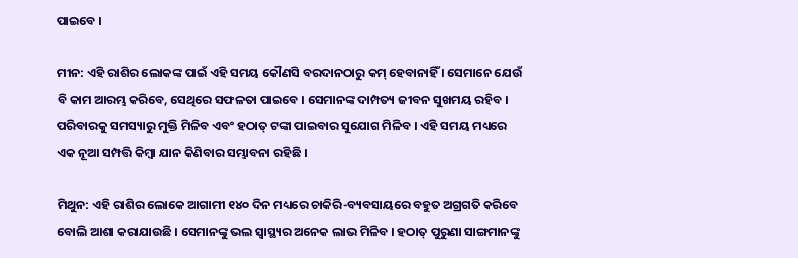ପାଇବେ ।

ମୀନ: ଏହି ରାଶିର ଲୋକଙ୍କ ପାଇଁ ଏହି ସମୟ କୌଣସି ବରଦାନଠାରୁ କମ୍ ହେବାନାହିଁ । ସେମାନେ ଯେଉଁ ବି କାମ ଆରମ୍ଭ କରିବେ, ସେଥିରେ ସଫଳତା ପାଇବେ । ସେମାନଙ୍କ ଦାମ୍ପତ୍ୟ ଜୀବନ ସୁଖମୟ ରହିବ । ପରିବାରକୁ ସମସ୍ୟାରୁ ମୁକ୍ତି ମିଳିବ ଏବଂ ହଠାତ୍ ଟଙ୍କା ପାଇବାର ସୁଯୋଗ ମିଳିବ । ଏହି ସମୟ ମଧ୍ୟରେ ଏକ ନୂଆ ସମ୍ପତ୍ତି କିମ୍ବା ଯାନ କିଣିବାର ସମ୍ଭାବନା ରହିଛି ।

ମିଥୁନ: ଏହି ରାଶିର ଲୋକେ ଆଗାମୀ ୧୪୦ ଦିନ ମଧ୍ୟରେ ଚାକିରି-ବ୍ୟବସାୟରେ ବହୁତ ଅଗ୍ରଗତି କରିବେ ବୋଲି ଆଶା କରାଯାଉଛି । ସେମାନଙ୍କୁ ଭଲ ସ୍ୱାସ୍ଥ୍ୟର ଅନେକ ଲାଭ ମିଳିବ । ହଠାତ୍ ପୁରୁଣା ସାଙ୍ଗମାନଙ୍କୁ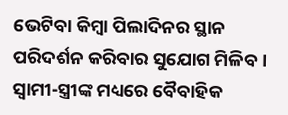ଭେଟିବା କିମ୍ବା ପିଲାଦିନର ସ୍ଥାନ ପରିଦର୍ଶନ କରିବାର ସୁଯୋଗ ମିଳିବ । ସ୍ୱାମୀ-ସ୍ତ୍ରୀଙ୍କ ମଧ୍ୟରେ ବୈବାହିକ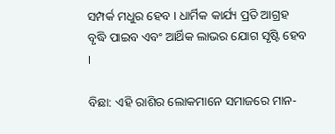ସମ୍ପର୍କ ମଧୁର ହେବ । ଧାର୍ମିକ କାର୍ଯ୍ୟ ପ୍ରତି ଆଗ୍ରହ ବୃଦ୍ଧି ପାଇବ ଏବଂ ଆର୍ଥିକ ଲାଭର ଯୋଗ ସୃଷ୍ଟି ହେବ ।

ବିଛା: ଏହି ରାଶିର ଲୋକମାନେ ସମାଜରେ ମାନ-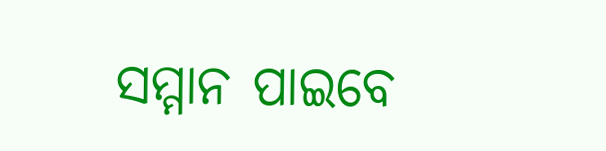ସମ୍ମାନ ପାଇବେ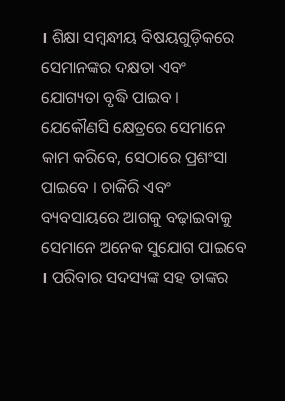। ଶିକ୍ଷା ସମ୍ବନ୍ଧୀୟ ବିଷୟଗୁଡ଼ିକରେ ସେମାନଙ୍କର ଦକ୍ଷତା ଏବଂ ଯୋଗ୍ୟତା ବୃଦ୍ଧି ପାଇବ । ଯେକୌଣସି କ୍ଷେତ୍ରରେ ସେମାନେ କାମ କରିବେ, ସେଠାରେ ପ୍ରଶଂସା ପାଇବେ । ଚାକିରି ଏବଂ ବ୍ୟବସାୟରେ ଆଗକୁ ବଢ଼ାଇବାକୁ ସେମାନେ ଅନେକ ସୁଯୋଗ ପାଇବେ । ପରିବାର ସଦସ୍ୟଙ୍କ ସହ ତାଙ୍କର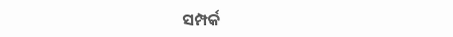ସମ୍ପର୍କ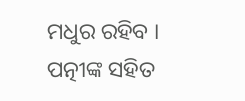ମଧୁର ରହିବ । ପତ୍ନୀଙ୍କ ସହିତ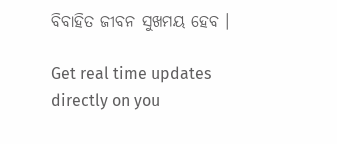ବିବାହିତ ଜୀବନ ସୁଖମୟ ହେବ ।

Get real time updates directly on you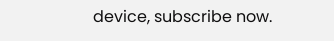device, subscribe now.